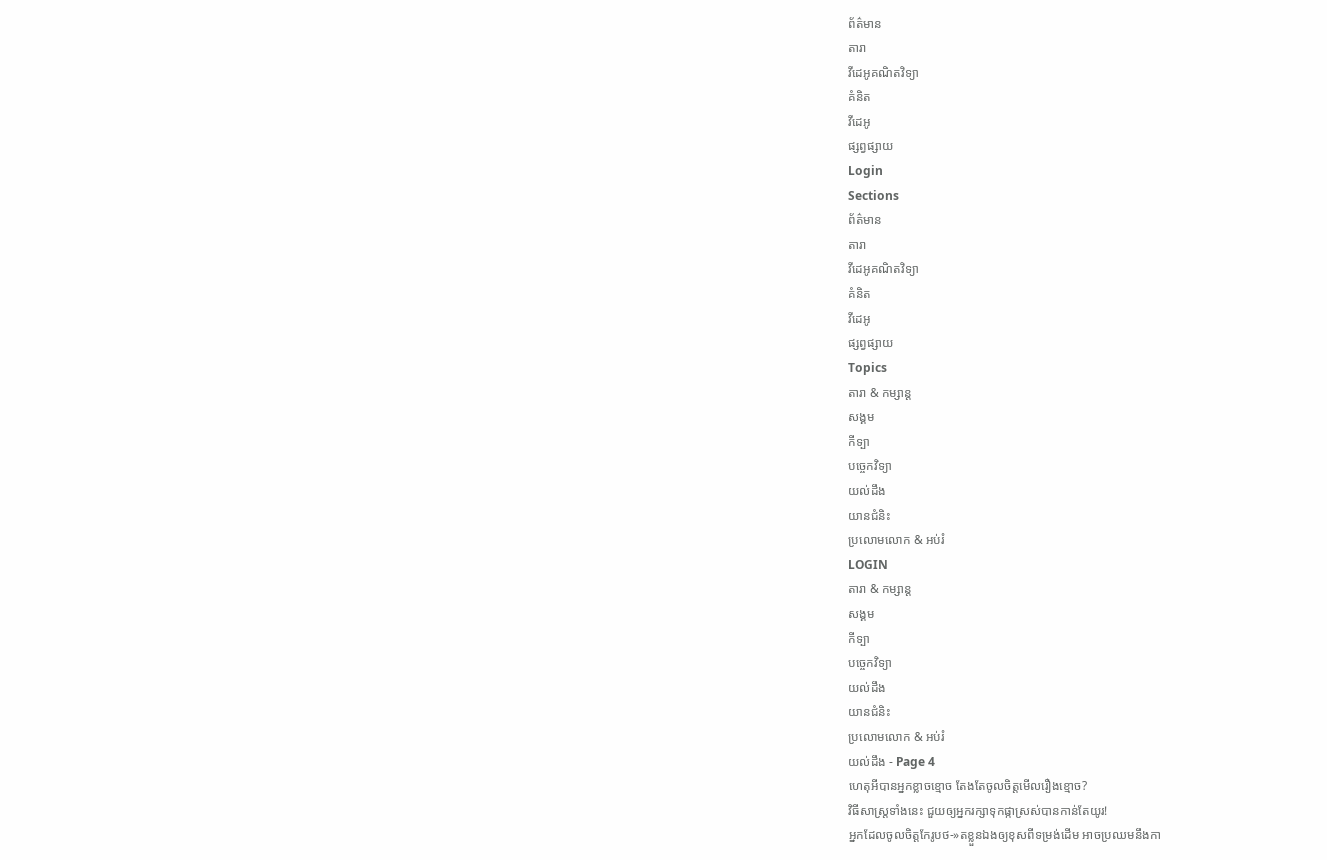ព័ត៌មាន
តារា
វីដេអូគណិតវិទ្យា
គំនិត
វីដេអូ
ផ្សព្វផ្សាយ
Login
Sections
ព័ត៌មាន
តារា
វីដេអូគណិតវិទ្យា
គំនិត
វីដេអូ
ផ្សព្វផ្សាយ
Topics
តារា & កម្សាន្ដ
សង្គម
កីទ្បា
បច្ចេកវិទ្យា
យល់ដឹង
យានជំនិះ
ប្រលោមលោក & អប់រំ
LOGIN
តារា & កម្សាន្ដ
សង្គម
កីទ្បា
បច្ចេកវិទ្យា
យល់ដឹង
យានជំនិះ
ប្រលោមលោក & អប់រំ
យល់ដឹង - Page 4
ហេតុអីបានអ្នកខ្លាចខ្មោច តែងតែចូលចិត្តមើលរឿងខ្មោច?
វិធីសាស្ត្រទាំងនេះ ជួយឲ្យអ្នករក្សាទុកផ្កាស្រស់បានកាន់តែយូរ!
អ្នកដែលចូលចិត្តកែរូបថ-»តខ្លួនឯងឲ្យខុសពីទម្រង់ដើម អាចប្រឈមនឹងកា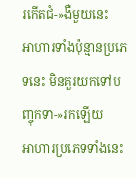រកើតជំ-»ងឺមួយនេះ
អាហារទាំងប៉ុន្មានប្រភេទនេះ មិនគួរយកទៅបញ្ចុកទា-»រកឡើយ
អាហារប្រភេទទាំងនេះ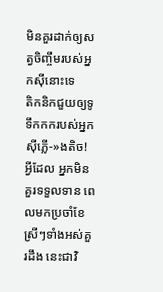មិនគួរដាក់ឲ្យសត្វចិញ្ចឹមរបស់អ្នកស៊ីនោះទេ
តិកនិកជួយឲ្យទូទឹកកករបស់អ្នក ស៊ីភ្លើ-»ងតិច!
អ្វីដែល អ្នកមិនគួរទទួលទាន ពេលមកប្រចាំខែ
ស្រីៗទាំងអស់គួរដឹង នេះជាវិ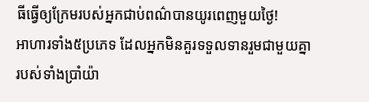ធីធ្វើឲ្យក្រែមរបស់អ្នកជាប់ពណ៌បានយូរពេញមួយថ្ងៃ!
អាហារទាំង៥ប្រភេទ ដែលអ្នកមិនគួរទទួលទានរួមជាមួយគ្នា
របស់ទាំងប្រាំយ៉ា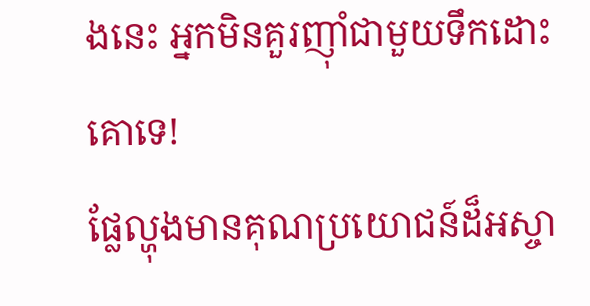ងនេះ អ្នកមិនគួរញ៉ាំជាមួយទឹកដោះគោទេ!
ផ្លែល្ហុងមានគុណប្រយោជន៍ដ៏អស្ចា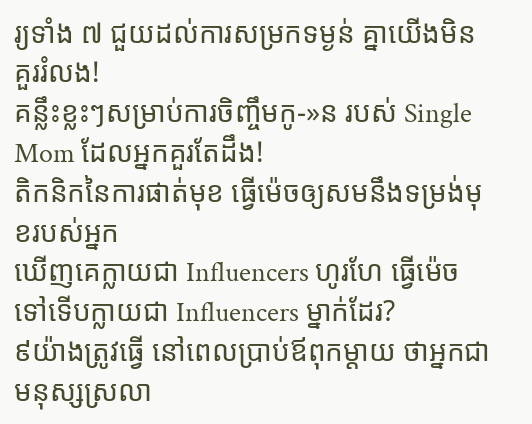រ្យទាំង ៧ ជួយដល់ការសម្រកទម្ងន់ គ្នាយើងមិនគួររំលង!
គន្លឹះខ្លះៗសម្រាប់ការចិញ្ចឹមកូ-»ន របស់ Single Mom ដែលអ្នកគួរតែដឹង!
តិកនិកនៃការផាត់មុខ ធ្វើម៉េចឲ្យសមនឹងទម្រង់មុខរបស់អ្នក
ឃើញគេក្លាយជា Influencers ហូរហែ ធ្វើម៉េចទៅទើបក្លាយជា Influencers ម្នាក់ដែរ?
៩យ៉ាងត្រូវធ្វើ នៅពេលប្រាប់ឪពុកម្ដាយ ថាអ្នកជាមនុស្សស្រលា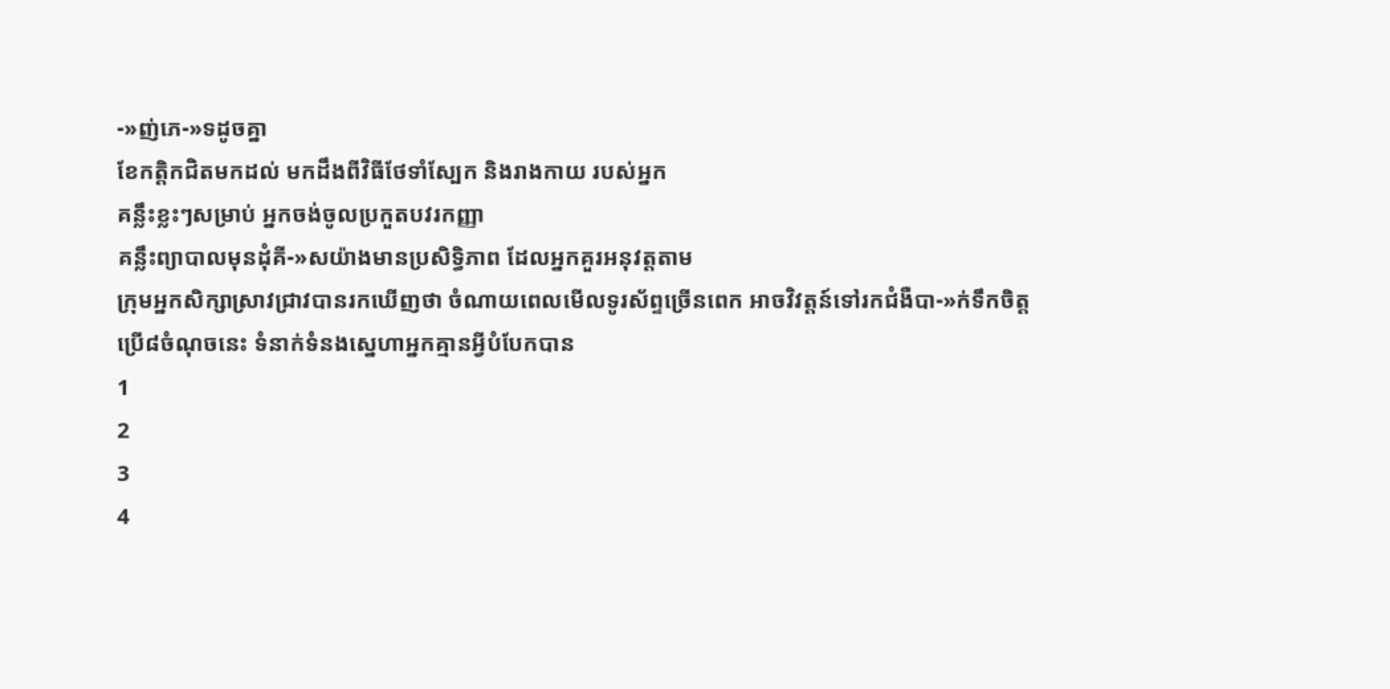-»ញ់ភេ-»ទដូចគ្នា
ខែកត្ដិកជិតមកដល់ មកដឹងពីវិធីថែទាំស្បែក និងរាងកាយ របស់អ្នក
គន្លឹះខ្លះៗសម្រាប់ អ្នកចង់ចូលប្រកួតបវរកញ្ញា
គន្លឹះព្យាបាលមុនដុំគី-»សយ៉ាងមានប្រសិទ្ធិភាព ដែលអ្នកគួរអនុវត្តតាម
ក្រុមអ្នកសិក្សាស្រាវជ្រាវបានរកឃើញថា ចំណាយពេលមើលទូរស័ព្ទច្រើនពេក អាចវិវត្តន៍ទៅរកជំងឺបា-»ក់ទឹកចិត្ត
ប្រើ៨ចំណុចនេះ ទំនាក់ទំនងស្នេហាអ្នកគ្មានអ្វីបំបែកបាន
1
2
3
4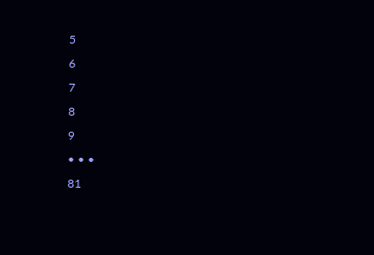5
6
7
8
9
• • •
81